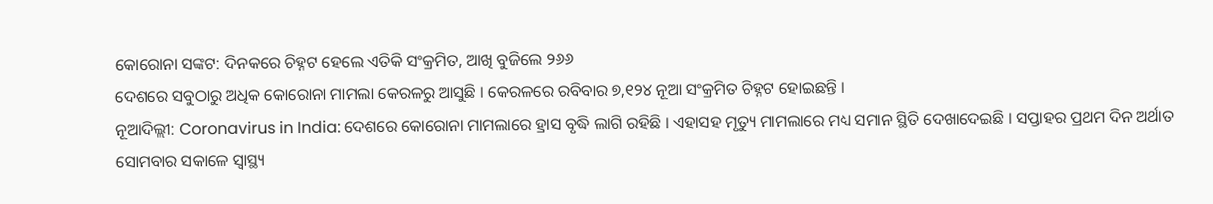କୋରୋନା ସଙ୍କଟ: ଦିନକରେ ଚିହ୍ନଟ ହେଲେ ଏତିକି ସଂକ୍ରମିତ, ଆଖି ବୁଜିଲେ ୨୬୬
ଦେଶରେ ସବୁଠାରୁ ଅଧିକ କୋରୋନା ମାମଲା କେରଳରୁ ଆସୁଛି । କେରଳରେ ରବିବାର ୭,୧୨୪ ନୂଆ ସଂକ୍ରମିତ ଚିହ୍ନଟ ହୋଇଛନ୍ତି ।
ନୂଆଦିଲ୍ଲୀ: Coronavirus in India: ଦେଶରେ କୋରୋନା ମାମଲାରେ ହ୍ରାସ ବୃଦ୍ଧି ଲାଗି ରହିଛି । ଏହାସହ ମୃତ୍ୟୁ ମାମଲାରେ ମଧ୍ୟ ସମାନ ସ୍ଥିତି ଦେଖାଦେଇଛି । ସପ୍ତାହର ପ୍ରଥମ ଦିନ ଅର୍ଥାତ ସୋମବାର ସକାଳେ ସ୍ୱାସ୍ଥ୍ୟ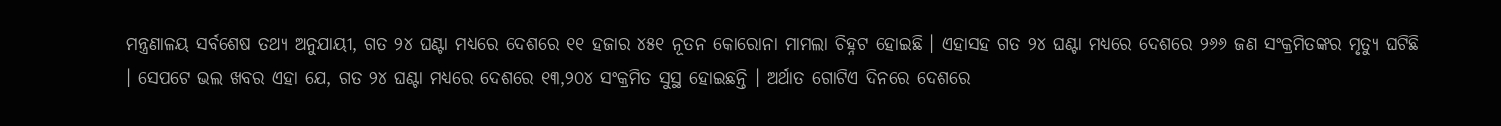ମନ୍ତ୍ରଣାଳୟ ସର୍ବଶେଷ ତଥ୍ୟ ଅନୁଯାୟୀ, ଗତ ୨୪ ଘଣ୍ଟା ମଧ୍ୟରେ ଦେଶରେ ୧୧ ହଜାର ୪୫୧ ନୂତନ କୋରୋନା ମାମଲା ଚିହ୍ନଟ ହୋଇଛି । ଏହାସହ ଗତ ୨୪ ଘଣ୍ଟା ମଧ୍ୟରେ ଦେଶରେ ୨୬୬ ଜଣ ସଂକ୍ରମିତଙ୍କର ମୃତ୍ୟୁ ଘଟିଛି । ସେପଟେ ଭଲ ଖବର ଏହା ଯେ, ଗତ ୨୪ ଘଣ୍ଟା ମଧ୍ୟରେ ଦେଶରେ ୧୩,୨୦୪ ସଂକ୍ରମିତ ସୁସ୍ଥ ହୋଇଛନ୍ତି । ଅର୍ଥାତ ଗୋଟିଏ ଦିନରେ ଦେଶରେ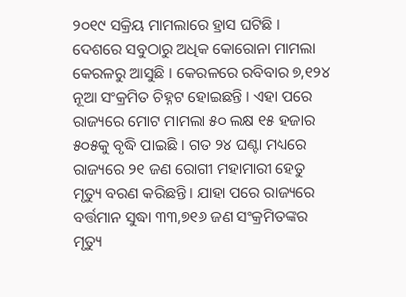୨୦୧୯ ସକ୍ରିୟ ମାମଲାରେ ହ୍ରାସ ଘଟିଛି ।
ଦେଶରେ ସବୁଠାରୁ ଅଧିକ କୋରୋନା ମାମଲା କେରଳରୁ ଆସୁଛି । କେରଳରେ ରବିବାର ୭,୧୨୪ ନୂଆ ସଂକ୍ରମିତ ଚିହ୍ନଟ ହୋଇଛନ୍ତି । ଏହା ପରେ ରାଜ୍ୟରେ ମୋଟ ମାମଲା ୫୦ ଲକ୍ଷ ୧୫ ହଜାର ୫୦୫କୁ ବୃଦ୍ଧି ପାଇଛି । ଗତ ୨୪ ଘଣ୍ଟା ମଧ୍ୟରେ ରାଜ୍ୟରେ ୨୧ ଜଣ ରୋଗୀ ମହାମାରୀ ହେତୁ ମୃତ୍ୟୁ ବରଣ କରିଛନ୍ତି । ଯାହା ପରେ ରାଜ୍ୟରେ ବର୍ତ୍ତମାନ ସୁଦ୍ଧା ୩୩,୭୧୬ ଜଣ ସଂକ୍ରମିତଙ୍କର ମୃତ୍ୟୁ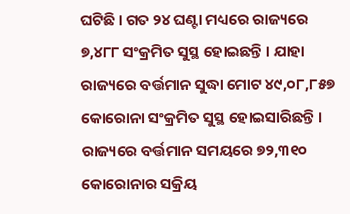ଘଟିଛି । ଗତ ୨୪ ଘଣ୍ଟା ମଧ୍ୟରେ ରାଜ୍ୟରେ ୭,୪୮୮ ସଂକ୍ରମିତ ସୁସ୍ଥ ହୋଇଛନ୍ତି । ଯାହା ରାଜ୍ୟରେ ବର୍ତ୍ତମାନ ସୁଦ୍ଧା ମୋଟ ୪୯,୦୮,୮୫୭ କୋରୋନା ସଂକ୍ରମିତ ସୁସ୍ଥ ହୋଇସାରିଛନ୍ତି । ରାଜ୍ୟରେ ବର୍ତ୍ତମାନ ସମୟରେ ୭୨,୩୧୦ କୋରୋନାର ସକ୍ରିୟ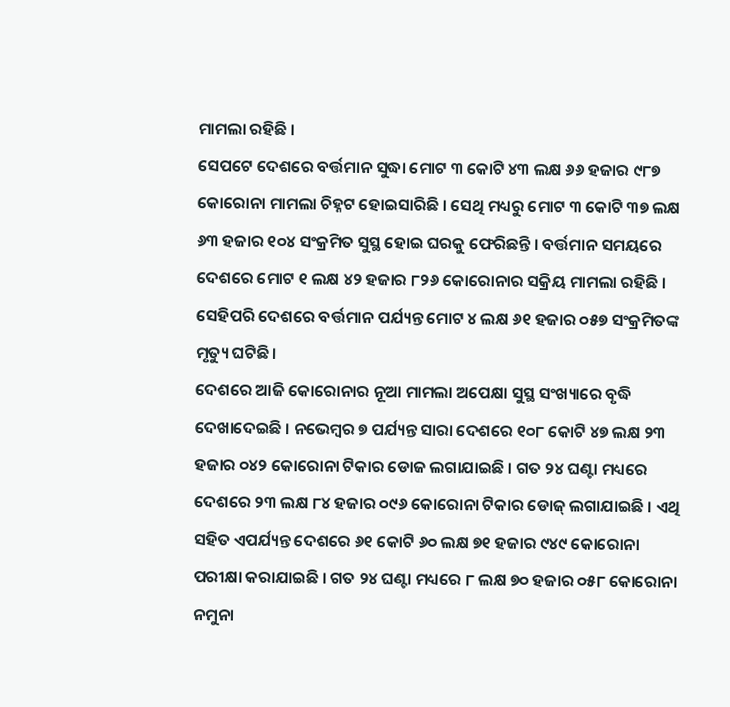ମାମଲା ରହିଛି ।
ସେପଟେ ଦେଶରେ ବର୍ତ୍ତମାନ ସୁଦ୍ଧା ମୋଟ ୩ କୋଟି ୪୩ ଲକ୍ଷ ୬୬ ହଜାର ୯୮୭ କୋରୋନା ମାମଲା ଚିହ୍ନଟ ହୋଇସାରିଛି । ସେଥି ମଧ୍ୟରୁ ମୋଟ ୩ କୋଟି ୩୭ ଲକ୍ଷ ୬୩ ହଜାର ୧୦୪ ସଂକ୍ରମିତ ସୁସ୍ଥ ହୋଇ ଘରକୁ ଫେରିଛନ୍ତି । ବର୍ତ୍ତମାନ ସମୟରେ ଦେଶରେ ମୋଟ ୧ ଲକ୍ଷ ୪୨ ହଜାର ୮୨୬ କୋରୋନାର ସକ୍ରିୟ ମାମଲା ରହିଛି । ସେହିପରି ଦେଶରେ ବର୍ତ୍ତମାନ ପର୍ଯ୍ୟନ୍ତ ମୋଟ ୪ ଲକ୍ଷ ୬୧ ହଜାର ୦୫୭ ସଂକ୍ରମିତଙ୍କ ମୃତ୍ୟୁ ଘଟିଛି ।
ଦେଶରେ ଆଜି କୋରୋନାର ନୂଆ ମାମଲା ଅପେକ୍ଷା ସୁସ୍ଥ ସଂଖ୍ୟାରେ ବୃଦ୍ଧି ଦେଖାଦେଇଛି । ନଭେମ୍ୱର ୭ ପର୍ଯ୍ୟନ୍ତ ସାରା ଦେଶରେ ୧୦୮ କୋଟି ୪୭ ଲକ୍ଷ ୨୩ ହଜାର ୦୪୨ କୋରୋନା ଟିକାର ଡୋଜ ଲଗାଯାଇଛି । ଗତ ୨୪ ଘଣ୍ଟା ମଧ୍ୟରେ ଦେଶରେ ୨୩ ଲକ୍ଷ ୮୪ ହଜାର ୦୯୬ କୋରୋନା ଟିକାର ଡୋଜ୍ ଲଗାଯାଇଛି । ଏଥି ସହିତ ଏପର୍ଯ୍ୟନ୍ତ ଦେଶରେ ୬୧ କୋଟି ୬୦ ଲକ୍ଷ ୭୧ ହଜାର ୯୪୯ କୋରୋନା ପରୀକ୍ଷା କରାଯାଇଛି । ଗତ ୨୪ ଘଣ୍ଟା ମଧ୍ୟରେ ୮ ଲକ୍ଷ ୭୦ ହଜାର ୦୫୮ କୋରୋନା ନମୁନା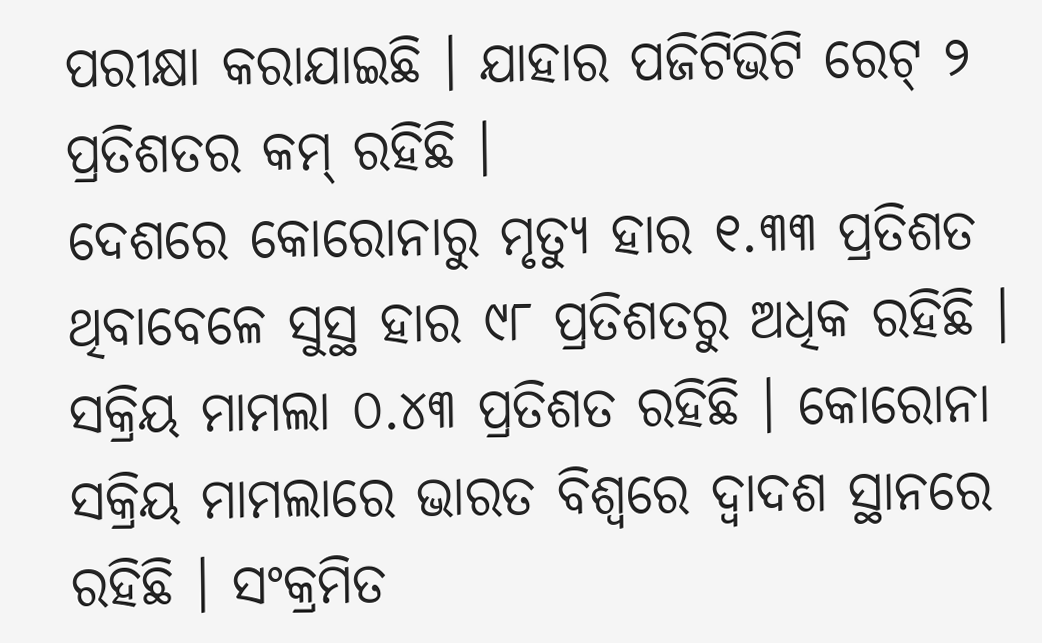ପରୀକ୍ଷା କରାଯାଇଛି । ଯାହାର ପଜିଟିଭିଟି ରେଟ୍ ୨ ପ୍ରତିଶତର କମ୍ ରହିଛି ।
ଦେଶରେ କୋରୋନାରୁ ମୃତ୍ୟୁ ହାର ୧.୩୩ ପ୍ରତିଶତ ଥିବାବେଳେ ସୁସ୍ଥ ହାର ୯୮ ପ୍ରତିଶତରୁ ଅଧିକ ରହିଛି । ସକ୍ରିୟ ମାମଲା ୦.୪୩ ପ୍ରତିଶତ ରହିଛି । କୋରୋନା ସକ୍ରିୟ ମାମଲାରେ ଭାରତ ବିଶ୍ୱରେ ଦ୍ୱାଦଶ ସ୍ଥାନରେ ରହିଛି । ସଂକ୍ରମିତ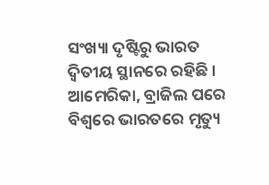ସଂଖ୍ୟା ଦୃଷ୍ଟିରୁ ଭାରତ ଦ୍ୱିତୀୟ ସ୍ଥାନରେ ରହିଛି । ଆମେରିକା, ବ୍ରାଜିଲ ପରେ ବିଶ୍ୱରେ ଭାରତରେ ମୃତ୍ୟୁ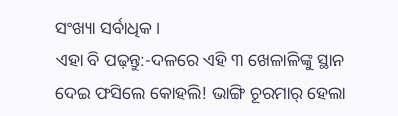ସଂଖ୍ୟା ସର୍ବାଧିକ ।
ଏହା ବି ପଢ଼ନ୍ତୁ:-ଦଳରେ ଏହି ୩ ଖେଳାଳିଙ୍କୁ ସ୍ଥାନ ଦେଇ ଫସିଲେ କୋହଲି! ଭାଙ୍ଗି ଚୂରମାର୍ ହେଲା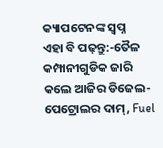କ୍ୟାପଟେନଙ୍କ ସ୍ୱପ୍ନ
ଏହା ବି ପଢ଼ନ୍ତୁ:-ତୈଳ କମ୍ପାନୀଗୁଡିକ ଜାରି କଲେ ଆଜିର ଡିଜେଲ-ପେଟ୍ରୋଲର ଦାମ୍, Fuel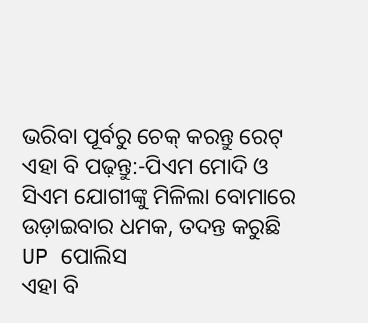ଭରିବା ପୂର୍ବରୁ ଚେକ୍ କରନ୍ତୁ ରେଟ୍
ଏହା ବି ପଢ଼ନ୍ତୁ:-ପିଏମ ମୋଦି ଓ ସିଏମ ଯୋଗୀଙ୍କୁ ମିଳିଲା ବୋମାରେ ଉଡ଼ାଇବାର ଧମକ, ତଦନ୍ତ କରୁଛି UP ପୋଲିସ
ଏହା ବି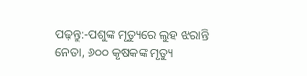ପଢ଼ନ୍ତୁ:-ପଶୁଙ୍କ ମୃତ୍ୟୁରେ ଲୁହ ଝରାନ୍ତି ନେତା, ୬୦୦ କୃଷକଙ୍କ ମୃତ୍ୟୁ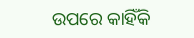ଉପରେ କାହିଁକି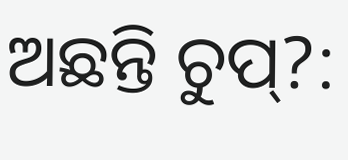ଅଛନ୍ତି ଚୁପ୍?: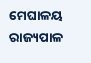ମେଘାଳୟ ରାଜ୍ୟପାଳ